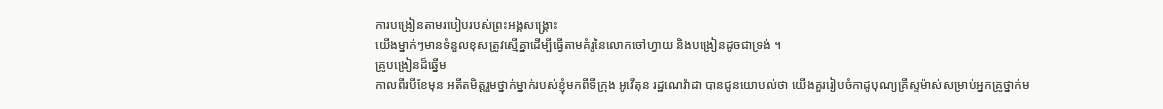ការបង្រៀនតាមរបៀបរបស់ព្រះអង្គសង្គ្រោះ
យើងម្នាក់ៗមានទំនួលខុសត្រូវស្មើគ្នាដើម្បីធ្វើតាមគំរូនៃលោកចៅហ្វាយ និងបង្រៀនដូចជាទ្រង់ ។
គ្រូបង្រៀនដ៏ឆ្នើម
កាលពីរបីខែមុន អតីតមិត្តរួមថ្នាក់ម្នាក់របស់ខ្ញុំមកពីទីក្រុង អូវើតុន រដ្ឋណេវ៉ាដា បានជូនយោបល់ថា យើងគួររៀបចំកាដូបុណ្យគ្រីស្ទម៉ាស់សម្រាប់អ្នកគ្រូថ្នាក់ម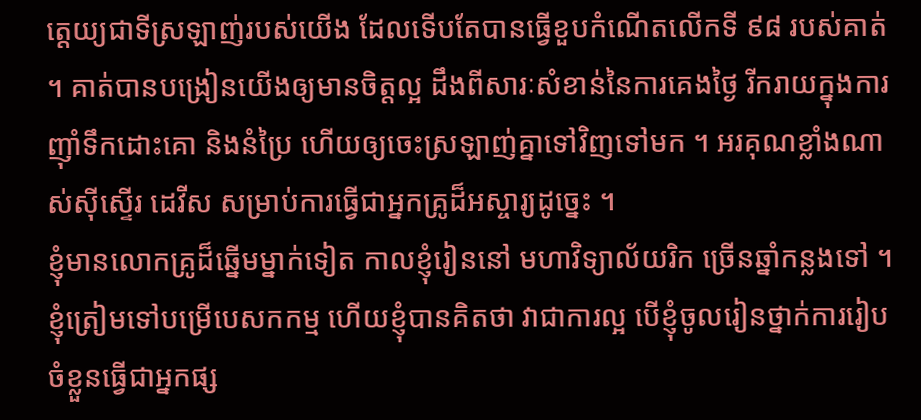ត្តេយ្យជាទីស្រឡាញ់របស់យើង ដែលទើបតែបានធ្វើខួបកំណើតលើកទី ៩៨ របស់គាត់ ។ គាត់បានបង្រៀនយើងឲ្យមានចិត្តល្អ ដឹងពីសារៈសំខាន់នៃការគេងថ្ងៃ រីករាយក្នុងការញ៉ាំទឹកដោះគោ និងនំប្រៃ ហើយឲ្យចេះស្រឡាញ់គ្នាទៅវិញទៅមក ។ អរគុណខ្លាំងណាស់ស៊ីស្ទើរ ដេវីស សម្រាប់ការធ្វើជាអ្នកគ្រូដ៏អស្ចារ្យដូច្នេះ ។
ខ្ញុំមានលោកគ្រូដ៏ឆ្នើមម្នាក់ទៀត កាលខ្ញុំរៀននៅ មហាវិទ្យាល័យរិក ច្រើនឆ្នាំកន្លងទៅ ។ ខ្ញុំត្រៀមទៅបម្រើបេសកកម្ម ហើយខ្ញុំបានគិតថា វាជាការល្អ បើខ្ញុំចូលរៀនថ្នាក់ការរៀបចំខ្លួនធ្វើជាអ្នកផ្ស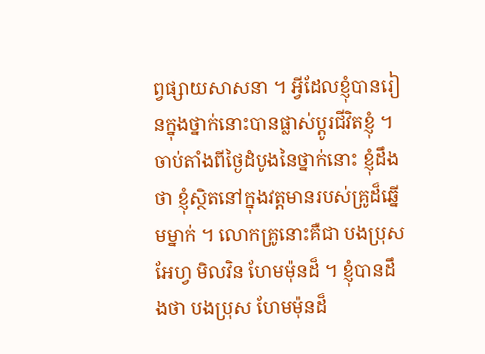ព្វផ្សាយសាសនា ។ អ្វីដែលខ្ញុំបានរៀនក្នុងថ្នាក់នោះបានផ្លាស់ប្ដូរជីវិតខ្ញុំ ។
ចាប់តាំងពីថ្ងៃដំបូងនៃថ្នាក់នោះ ខ្ញុំដឹងថា ខ្ញុំស្ថិតនៅក្នុងវត្តមានរបស់គ្រូដ៏ឆ្នើមម្នាក់ ។ លោកគ្រូនោះគឺជា បងប្រុស អែហ្វ មិលវិន ហែមម៉ុនដ៏ ។ ខ្ញុំបានដឹងថា បងប្រុស ហែមម៉ុនដ៏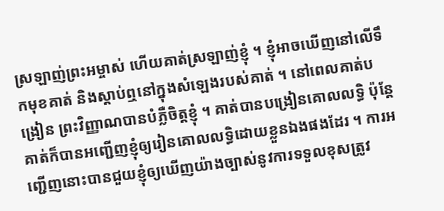ស្រឡាញ់ព្រះអម្ចាស់ ហើយគាត់ស្រឡាញ់ខ្ញុំ ។ ខ្ញុំអាចឃើញនៅលើទឹកមុខគាត់ និងស្តាប់ឮនៅក្នុងសំឡេងរបស់គាត់ ។ នៅពេលគាត់បង្រៀន ព្រះវិញ្ញាណបានបំភ្លឺចិត្តខ្ញុំ ។ គាត់បានបង្រៀនគោលលទ្ធិ ប៉ុន្តែគាត់ក៏បានអញ្ជើញខ្ញុំឲ្យរៀនគោលលទ្ធិដោយខ្លួនឯងផងដែរ ។ ការអញ្ជើញនោះបានជួយខ្ញុំឲ្យឃើញយ៉ាងច្បាស់នូវការទទួលខុសត្រូវ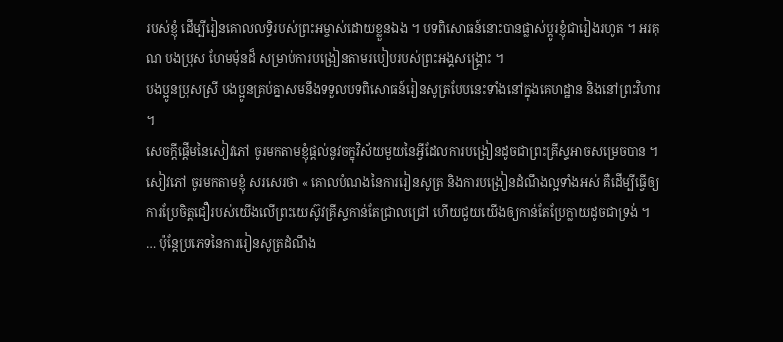របស់ខ្ញុំ ដើម្បីរៀនគោលលទ្ធិរបស់ព្រះអម្ចាស់ដោយខ្លួនឯង ។ បទពិសោធន៍នោះបានផ្លាស់ប្ដូរខ្ញុំជារៀងរហូត ។ អរគុណ បងប្រុស ហែមម៉ុនដ៏ សម្រាប់ការបង្រៀនតាមរបៀបរបស់ព្រះអង្គសង្គ្រោះ ។
បងប្អូនប្រុសស្រី បងប្អូនគ្រប់គ្នាសមនឹងទទួលបទពិសោធន៍រៀនសូត្របែបនេះទាំងនៅក្នុងគេហដ្ឋាន និងនៅព្រះវិហារ ។
សេចក្ដីផ្ដើមនៃសៀវភៅ ចូរមកតាមខ្ញុំផ្តល់នូវចក្ខុវិស័យមួយនៃអ្វីដែលការបង្រៀនដូចជាព្រះគ្រីស្ទអាចសម្រេចបាន ។ សៀវភៅ ចូរមកតាមខ្ញុំ សរសេរថា « គោលបំណងនៃការរៀនសូត្រ និងការបង្រៀនដំណឹងល្អទាំងអស់ គឺដើម្បីធ្វើឲ្យការប្រែចិត្តជឿរបស់យើងលើព្រះយេស៊ូវគ្រីស្ទកាន់តែជ្រាលជ្រៅ ហើយជួយយើងឲ្យកាន់តែប្រែក្លាយដូចជាទ្រង់ ។ … ប៉ុន្តែប្រភេទនៃការរៀនសូត្រដំណឹង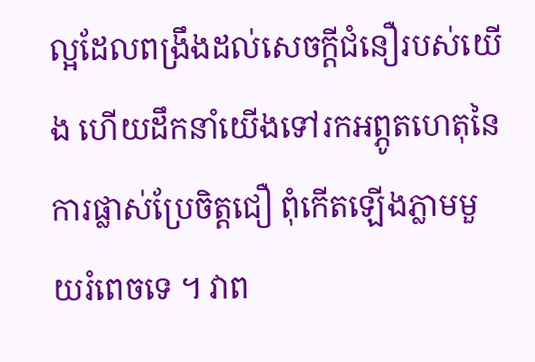ល្អដែលពង្រឹងដល់សេចក្ដីជំនឿរបស់យើង ហើយដឹកនាំយើងទៅរកអព្ភូតហេតុនៃការផ្លាស់ប្រែចិត្តជឿ ពុំកើតឡើងភ្លាមមួយរំពេចទេ ។ វាព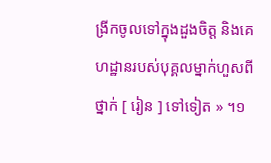ង្រីកចូលទៅក្នុងដួងចិត្ត និងគេហដ្ឋានរបស់បុគ្គលម្នាក់ហួសពីថ្នាក់ [ រៀន ] ទៅទៀត » ។១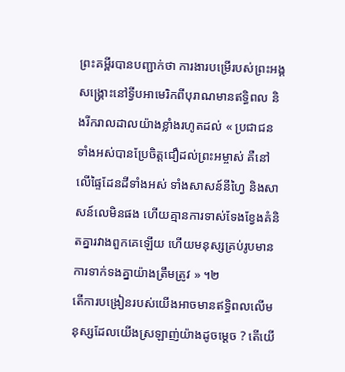ព្រះគម្ពីរបានបញ្ជាក់ថា ការងារបម្រើរបស់ព្រះអង្គសង្គ្រោះនៅទ្វីបអាមេរិកពីបុរាណមានឥទ្ធិពល និងរីករាលដាលយ៉ាងខ្លាំងរហូតដល់ « ប្រជាជនទាំងអស់បានប្រែចិត្តជឿដល់ព្រះអម្ចាស់ គឺនៅលើផ្ទៃដែនដីទាំងអស់ ទាំងសាសន៍នីហ្វៃ និងសាសន៍លេមិនផង ហើយគ្មានការទាស់ទែងខ្វែងគំនិតគ្នារវាងពួកគេឡើយ ហើយមនុស្សគ្រប់រូបមានការទាក់ទងគ្នាយ៉ាងត្រឹមត្រូវ » ។២
តើការបង្រៀនរបស់យើងអាចមានឥទ្ធិពលលើមនុស្សដែលយើងស្រឡាញ់យ៉ាងដូចម្តេច ? តើយើ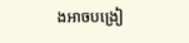ងអាចបង្រៀ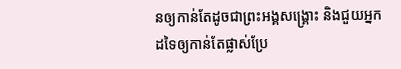នឲ្យកាន់តែដូចជាព្រះអង្គសង្គ្រោះ និងជួយអ្នកដទៃឲ្យកាន់តែផ្លាស់ប្រែ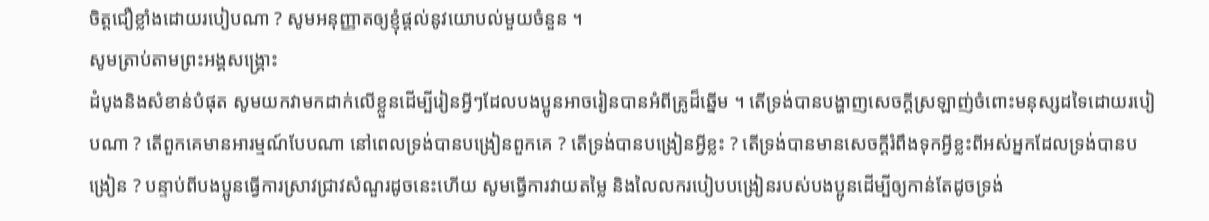ចិត្តជឿខ្លាំងដោយរបៀបណា ? សូមអនុញ្ញាតឲ្យខ្ញុំផ្តល់នូវយោបល់មួយចំនួន ។
សូមត្រាប់តាមព្រះអង្គសង្គ្រោះ
ដំបូងនិងសំខាន់បំផុត សូមយកវាមកដាក់លើខ្លួនដើម្បីរៀនអ្វីៗដែលបងប្អូនអាចរៀនបានអំពីគ្រូដ៏ឆ្នើម ។ តើទ្រង់បានបង្ហាញសេចក្ដីស្រឡាញ់ចំពោះមនុស្សដទៃដោយរបៀបណា ? តើពួកគេមានអារម្មណ៍បែបណា នៅពេលទ្រង់បានបង្រៀនពួកគេ ? តើទ្រង់បានបង្រៀនអ្វីខ្លះ ? តើទ្រង់បានមានសេចក្តីរំពឹងទុកអ្វីខ្លះពីអស់អ្នកដែលទ្រង់បានបង្រៀន ? បន្ទាប់ពីបងប្អូនធ្វើការស្រាវជ្រាវសំណួរដូចនេះហើយ សូមធ្វើការវាយតម្លៃ និងលៃលករបៀបបង្រៀនរបស់បងប្អូនដើម្បីឲ្យកាន់តែដូចទ្រង់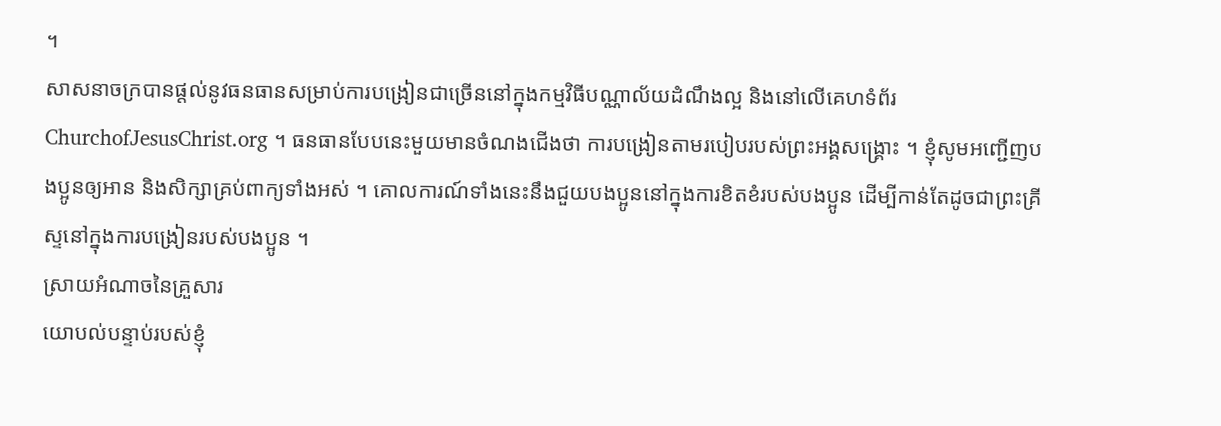។
សាសនាចក្របានផ្តល់នូវធនធានសម្រាប់ការបង្រៀនជាច្រើននៅក្នុងកម្មវិធីបណ្ណាល័យដំណឹងល្អ និងនៅលើគេហទំព័រ ChurchofJesusChrist.org ។ ធនធានបែបនេះមួយមានចំណងជើងថា ការបង្រៀនតាមរបៀបរបស់ព្រះអង្គសង្គ្រោះ ។ ខ្ញុំសូមអញ្ជើញបងប្អូនឲ្យអាន និងសិក្សាគ្រប់ពាក្យទាំងអស់ ។ គោលការណ៍ទាំងនេះនឹងជួយបងប្អូននៅក្នុងការខិតខំរបស់បងប្អូន ដើម្បីកាន់តែដូចជាព្រះគ្រីស្ទនៅក្នុងការបង្រៀនរបស់បងប្អូន ។
ស្រាយអំណាចនៃគ្រួសារ
យោបល់បន្ទាប់របស់ខ្ញុំ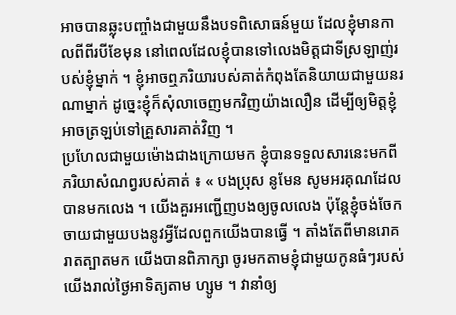អាចបានឆ្លុះបញ្ចាំងជាមួយនឹងបទពិសោធន៍មួយ ដែលខ្ញុំមានកាលពីពីរបីខែមុន នៅពេលដែលខ្ញុំបានទៅលេងមិត្តជាទីស្រឡាញ់របស់ខ្ញុំម្នាក់ ។ ខ្ញុំអាចឮភរិយារបស់គាត់កំពុងតែនិយាយជាមួយនរណាម្នាក់ ដូច្នេះខ្ញុំក៏សុំលាចេញមកវិញយ៉ាងលឿន ដើម្បីឲ្យមិត្តខ្ញុំអាចត្រឡប់ទៅគ្រួសារគាត់វិញ ។
ប្រហែលជាមួយម៉ោងជាងក្រោយមក ខ្ញុំបានទទួលសារនេះមកពីភរិយាសំណព្វរបស់គាត់ ៖ « បងប្រុស នូមែន សូមអរគុណដែលបានមកលេង ។ យើងគួរអញ្ជើញបងឲ្យចូលលេង ប៉ុន្តែខ្ញុំចង់ចែកចាយជាមួយបងនូវអ្វីដែលពួកយើងបានធ្វើ ។ តាំងតែពីមានរោគរាតត្បាតមក យើងបានពិភាក្សា ចូរមកតាមខ្ញុំជាមួយកូនធំៗរបស់យើងរាល់ថ្ងៃអាទិត្យតាម ហ្សូម ។ វានាំឲ្យ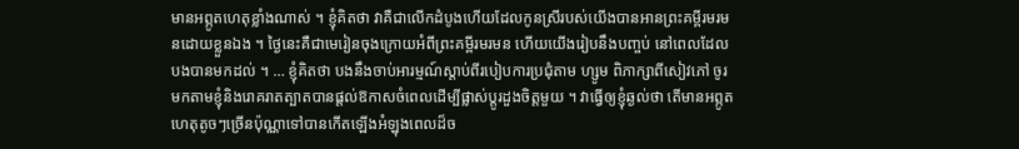មានអព្ភូតហេតុខ្លាំងណាស់ ។ ខ្ញុំគិតថា វាគឺជាលើកដំបូងហើយដែលកូនស្រីរបស់យើងបានអានព្រះគម្ពីរមរមនដោយខ្លួនឯង ។ ថ្ងៃនេះគឺជាមេរៀនចុងក្រោយអំពីព្រះគម្ពីរមរមន ហើយយើងរៀបនឹងបញ្ចប់ នៅពេលដែលបងបានមកដល់ ។ … ខ្ញុំគិតថា បងនឹងចាប់អារម្មណ៍ស្តាប់ពីរបៀបការប្រជុំតាម ហ្សូម ពិភាក្សាពីសៀវភៅ ចូរមកតាមខ្ញុំនិងរោគរាតត្បាតបានផ្តល់ឱកាសចំពេលដើម្បីផ្លាស់ប្តូរដួងចិត្តមួយ ។ វាធ្វើឲ្យខ្ញុំឆ្ងល់ថា តើមានអព្ភូតហេតុតូចៗច្រើនប៉ុណ្ណាទៅបានកើតឡើងអំឡុងពេលដ៏ច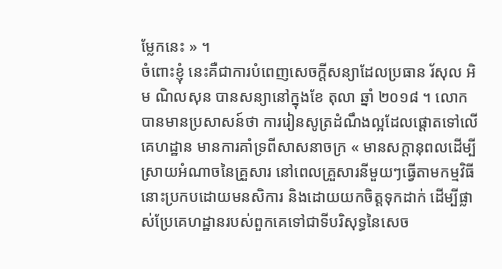ម្លែកនេះ » ។
ចំពោះខ្ញុំ នេះគឺជាការបំពេញសេចក្តីសន្យាដែលប្រធាន រ័សុល អិម ណិលសុន បានសន្យានៅក្នុងខែ តុលា ឆ្នាំ ២០១៨ ។ លោកបានមានប្រសាសន៍ថា ការរៀនសូត្រដំណឹងល្អដែលផ្ដោតទៅលើគេហដ្ឋាន មានការគាំទ្រពីសាសនាចក្រ « មានសក្ដានុពលដើម្បីស្រាយអំណាចនៃគ្រួសារ នៅពេលគ្រួសារនីមួយៗធ្វើតាមកម្មវិធីនោះប្រកបដោយមនសិការ និងដោយយកចិត្តទុកដាក់ ដើម្បីផ្លាស់ប្រែគេហដ្ឋានរបស់ពួកគេទៅជាទីបរិសុទ្ធនៃសេច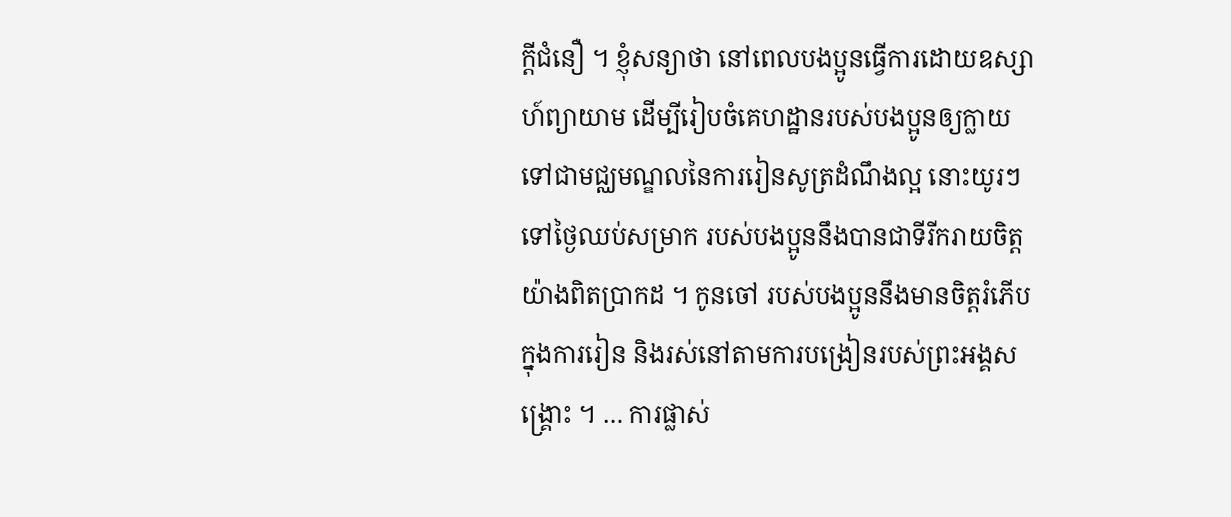ក្ដីជំនឿ ។ ខ្ញុំសន្យាថា នៅពេលបងប្អូនធ្វើការដោយឧស្សាហ៍ព្យាយាម ដើម្បីរៀបចំគេហដ្ឋានរបស់បងប្អូនឲ្យក្លាយទៅជាមជ្ឈមណ្ឌលនៃការរៀនសូត្រដំណឹងល្អ នោះយូរៗទៅថ្ងៃឈប់សម្រាក របស់បងប្អូននឹងបានជាទីរីករាយចិត្តយ៉ាងពិតប្រាកដ ។ កូនចៅ របស់បងប្អូននឹងមានចិត្តរំភើបក្នុងការរៀន និងរស់នៅតាមការបង្រៀនរបស់ព្រះអង្គសង្គ្រោះ ។ … ការផ្លាស់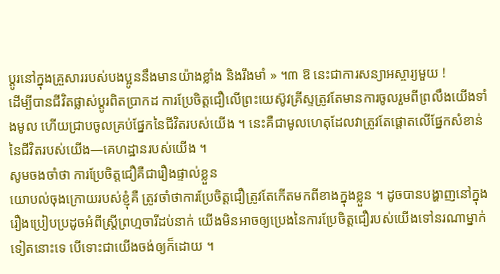ប្ដូរនៅក្នុងគ្រួសាររបស់បងប្អូននឹងមានយ៉ាងខ្លាំង និងរឹងមាំ » ។៣ ឱ នេះជាការសន្យាអស្ចារ្យមួយ !
ដើម្បីបានជីវិតផ្លាស់ប្តូរពិតប្រាកដ ការប្រែចិត្តជឿលើព្រះយេស៊ូវគ្រីស្ទត្រូវតែមានការចូលរួមពីព្រលឹងយើងទាំងមូល ហើយជ្រាបចូលគ្រប់ផ្នែកនៃជីវិតរបស់យើង ។ នេះគឺជាមូលហេតុដែលវាត្រូវតែផ្តោតលើផ្នែកសំខាន់នៃជីវិតរបស់យើង—គេហដ្ឋានរបស់យើង ។
សូមចងចាំថា ការប្រែចិត្តជឿគឺជារឿងផ្ទាល់ខ្លួន
យោបល់ចុងក្រោយរបស់ខ្ញុំគឺ ត្រូវចាំថាការប្រែចិត្តជឿត្រូវតែកើតមកពីខាងក្នុងខ្លួន ។ ដូចបានបង្ហាញនៅក្នុងរឿងប្រៀបប្រដូចអំពីស្ត្រីព្រហ្មចារីដប់នាក់ យើងមិនអាចឲ្យប្រេងនៃការប្រែចិត្តជឿរបស់យើងទៅនរណាម្នាក់ទៀតនោះទេ បើទោះជាយើងចង់ឲ្យក៏ដោយ ។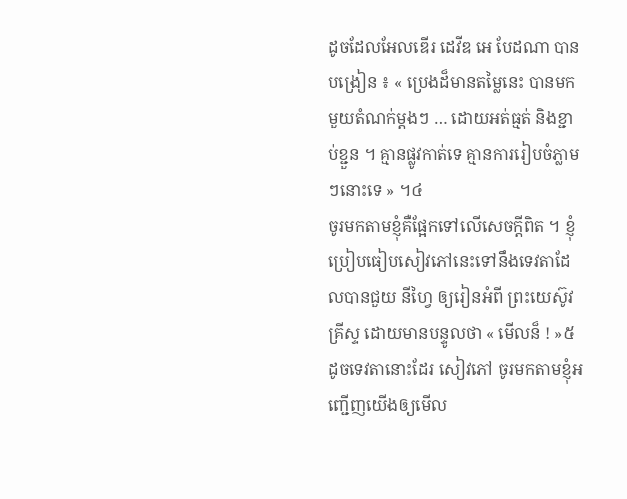ដូចដែលអែលឌើរ ដេវីឌ អេ បែដណា បានបង្រៀន ៖ « ប្រេងដ៏មានតម្លៃនេះ បានមកមួយតំណក់ម្តងៗ … ដោយអត់ធ្មត់ និងខ្ជាប់ខ្ជួន ។ គ្មានផ្លូវកាត់ទេ គ្មានការរៀបចំភ្លាមៗនោះទេ » ។៤
ចូរមកតាមខ្ញុំគឺផ្អែកទៅលើសេចក្តីពិត ។ ខ្ញុំប្រៀបធៀបសៀវភៅនេះទៅនឹងទេវតាដែលបានជួយ នីហ្វៃ ឲ្យរៀនអំពី ព្រះយេស៊ូវគ្រីស្ទ ដោយមានបន្ទូលថា « មើលន៏ ! »៥ ដូចទេវតានោះដែរ សៀវភៅ ចូរមកតាមខ្ញុំអញ្ជើញយើងឲ្យមើល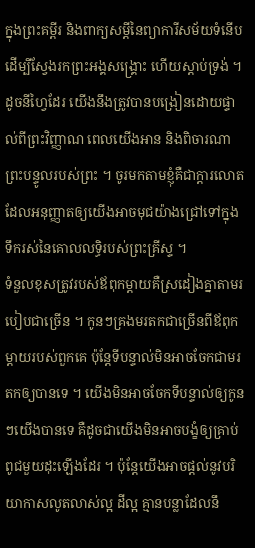ក្នុងព្រះគម្ពីរ និងពាក្យសម្តីនៃព្យាការីសម័យទំនើបដើម្បីស្វែងរកព្រះអង្គសង្គ្រោះ ហើយស្តាប់ទ្រង់ ។ ដូចនីហ្វៃដែរ យើងនឹងត្រូវបានបង្រៀនដោយផ្ទាល់ពីព្រះវិញ្ញាណ ពេលយើងអាន និងពិចារណាព្រះបន្ទូលរបស់ព្រះ ។ ចូរមកតាមខ្ញុំគឺជាក្តារលោតដែលអនុញ្ញាតឲ្យយើងអាចមុជយ៉ាងជ្រៅទៅក្នុងទឹករស់នៃគោលលទ្ធិរបស់ព្រះគ្រីស្ទ ។
ទំនួលខុសត្រូវរបស់ឪពុកម្តាយគឺស្រដៀងគ្នាតាមរបៀបជាច្រើន ។ កូនៗគ្រងមរតកជាច្រើនពីឪពុកម្តាយរបស់ពួកគេ ប៉ុន្តែទីបន្ទាល់មិនអាចចែកជាមរតកឲ្យបានទេ ។ យើងមិនអាចចែកទីបន្ទាល់ឲ្យកូនៗយើងបានទេ គឺដូចជាយើងមិនអាចបង្ខំឲ្យគ្រាប់ពូជមួយដុះឡើងដែរ ។ ប៉ុន្តែយើងអាចផ្តល់នូវបរិយាកាសលូតលាស់ល្អ ដីល្អ គ្មានបន្លាដែលនឹ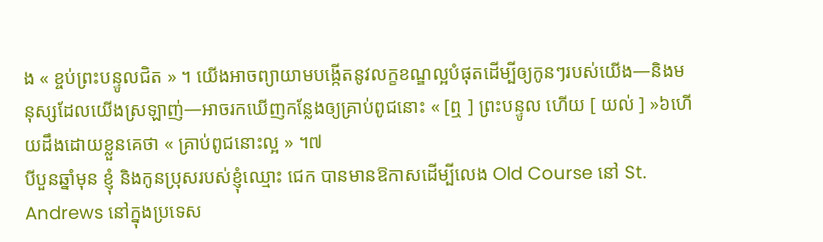ង « ខ្ចប់ព្រះបន្ទូលជិត » ។ យើងអាចព្យាយាមបង្កើតនូវលក្ខខណ្ឌល្អបំផុតដើម្បីឲ្យកូនៗរបស់យើង—និងមនុស្សដែលយើងស្រឡាញ់—អាចរកឃើញកន្លែងឲ្យគ្រាប់ពូជនោះ « [ឮ ] ព្រះបន្ទូល ហើយ [ យល់ ] »៦ហើយដឹងដោយខ្លួនគេថា « គ្រាប់ពូជនោះល្អ » ។៧
បីបួនឆ្នាំមុន ខ្ញុំ និងកូនប្រុសរបស់ខ្ញុំឈ្មោះ ជេក បានមានឱកាសដើម្បីលេង Old Course នៅ St. Andrews នៅក្នុងប្រទេស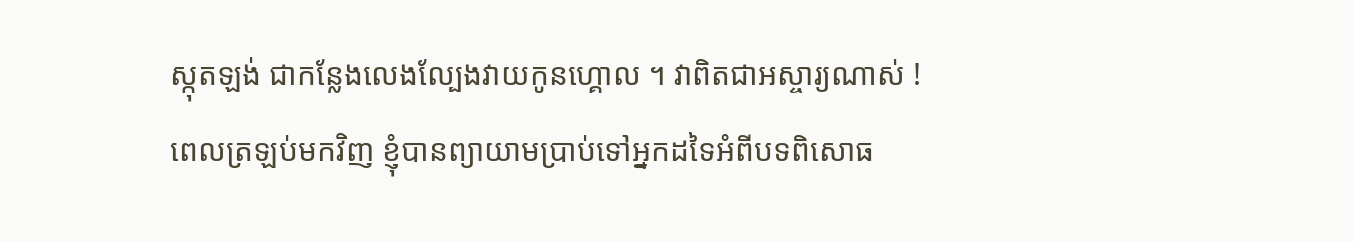ស្កុតឡង់ ជាកន្លែងលេងល្បែងវាយកូនហ្គោល ។ វាពិតជាអស្ចារ្យណាស់ ! ពេលត្រឡប់មកវិញ ខ្ញុំបានព្យាយាមប្រាប់ទៅអ្នកដទៃអំពីបទពិសោធ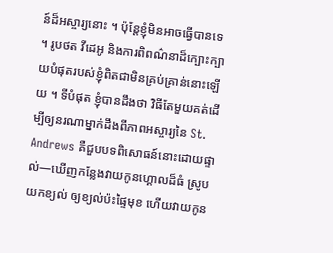ន៍ដ៏អស្ចារ្យនោះ ។ ប៉ុន្តែខ្ញុំមិនអាចធ្វើបានទេ ។ រូបថត វីដេអូ និងការពិពណ៌នាដ៏ក្បោះក្បាយបំផុតរបស់ខ្ញុំពិតជាមិនគ្រប់គ្រាន់នោះឡើយ ។ ទីបំផុត ខ្ញុំបានដឹងថា វិធីតែមួយគត់ដើម្បីឲ្យនរណាម្នាក់ដឹងពីភាពអស្ចារ្យនៃ St. Andrews គឺជួបបទពិសោធន៍នោះដោយផ្ទាល់—ឃើញកន្លែងវាយកូនហ្គោលដ៏ធំ ស្រូបយកខ្យល់ ឲ្យខ្យល់ប៉ះផ្ទៃមុខ ហើយវាយកូន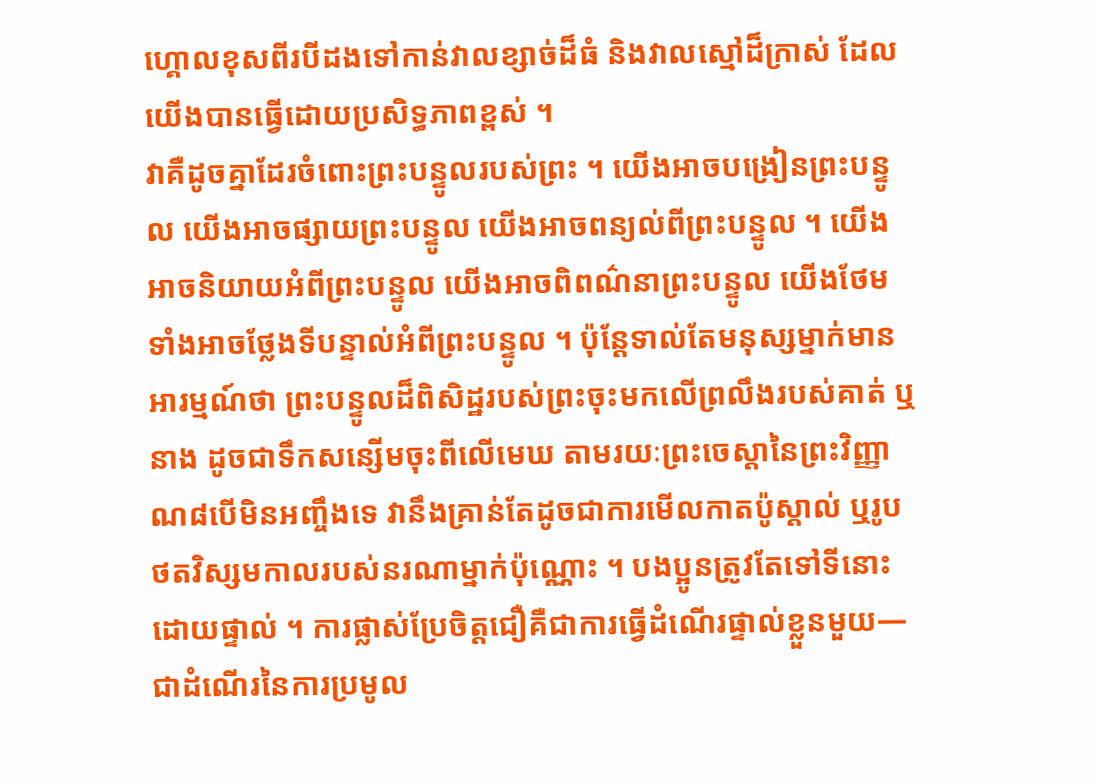ហ្គោលខុសពីរបីដងទៅកាន់វាលខ្សាច់ដ៏ធំ និងវាលស្មៅដ៏ក្រាស់ ដែលយើងបានធ្វើដោយប្រសិទ្ធភាពខ្ពស់ ។
វាគឺដូចគ្នាដែរចំពោះព្រះបន្ទូលរបស់ព្រះ ។ យើងអាចបង្រៀនព្រះបន្ទូល យើងអាចផ្សាយព្រះបន្ទូល យើងអាចពន្យល់ពីព្រះបន្ទូល ។ យើងអាចនិយាយអំពីព្រះបន្ទូល យើងអាចពិពណ៌នាព្រះបន្ទូល យើងថែមទាំងអាចថ្លែងទីបន្ទាល់អំពីព្រះបន្ទូល ។ ប៉ុន្តែទាល់តែមនុស្សម្នាក់មានអារម្មណ៍ថា ព្រះបន្ទូលដ៏ពិសិដ្ឋរបស់ព្រះចុះមកលើព្រលឹងរបស់គាត់ ឬនាង ដូចជាទឹកសន្សើមចុះពីលើមេឃ តាមរយៈព្រះចេស្តានៃព្រះវិញ្ញាណ៨បើមិនអញ្ចឹងទេ វានឹងគ្រាន់តែដូចជាការមើលកាតប៉ូស្ដាល់ ឬរូបថតវិស្សមកាលរបស់នរណាម្នាក់ប៉ុណ្ណោះ ។ បងប្អូនត្រូវតែទៅទីនោះដោយផ្ទាល់ ។ ការផ្លាស់ប្រែចិត្តជឿគឺជាការធ្វើដំណើរផ្ទាល់ខ្លួនមួយ—ជាដំណើរនៃការប្រមូល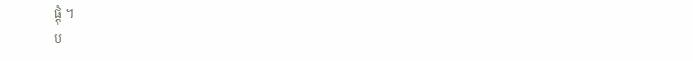ផ្ដុំ ។
ប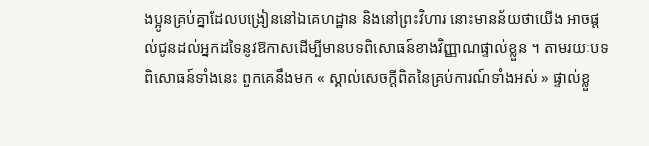ងប្អូនគ្រប់គ្នាដែលបង្រៀននៅឯគេហដ្ឋាន និងនៅព្រះវិហារ នោះមានន័យថាយើង អាចផ្តល់ជូនដល់អ្នកដទៃនូវឱកាសដើម្បីមានបទពិសោធន៍ខាងវិញ្ញាណផ្ទាល់ខ្លួន ។ តាមរយៈបទពិសោធន៍ទាំងនេះ ពួកគេនឹងមក « ស្គាល់សេចក្ដីពិតនៃគ្រប់ការណ៍ទាំងអស់ » ផ្ទាល់ខ្លួ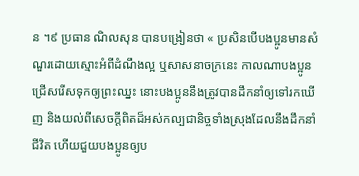ន ។៩ ប្រធាន ណិលសុន បានបង្រៀនថា « ប្រសិនបើបងប្អូនមានសំណួរដោយស្មោះអំពីដំណឹងល្អ ឬសាសនាចក្រនេះ កាលណាបងប្អូនជ្រើសរើសទុកឲ្យព្រះឈ្នះ នោះបងប្អូននឹងត្រូវបានដឹកនាំឲ្យទៅរកឃើញ និងយល់ពីសេចក្តីពិតដ៏អស់កល្បជានិច្ចទាំងស្រុងដែលនឹងដឹកនាំជីវិត ហើយជួយបងប្អូនឲ្យប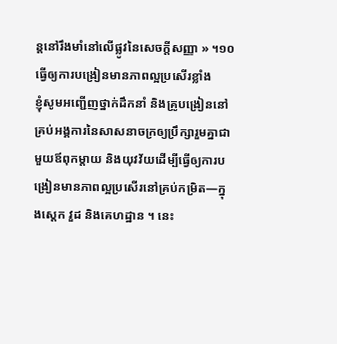ន្តនៅរឹងមាំនៅលើផ្លូវនៃសេចក្តីសញ្ញា » ។១០
ធ្វើឲ្យការបង្រៀនមានភាពល្អប្រសើរខ្លាំង
ខ្ញុំសូមអញ្ជើញថ្នាក់ដឹកនាំ និងគ្រូបង្រៀននៅគ្រប់អង្គការនៃសាសនាចក្រឲ្យប្រឹក្សារួមគ្នាជាមួយឪពុកម្តាយ និងយុវវ័យដើម្បីធ្វើឲ្យការបង្រៀនមានភាពល្អប្រសើរនៅគ្រប់កម្រិត—ក្នុងស្តេក វួដ និងគេហដ្ឋាន ។ នេះ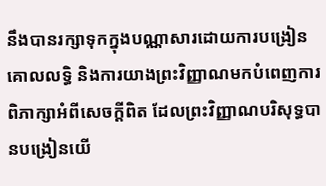នឹងបានរក្សាទុកក្នុងបណ្ណាសារដោយការបង្រៀនគោលលទ្ធិ និងការយាងព្រះវិញ្ញាណមកបំពេញការពិភាក្សាអំពីសេចក្តីពិត ដែលព្រះវិញ្ញាណបរិសុទ្ធបានបង្រៀនយើ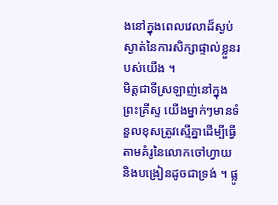ងនៅក្នុងពេលវេលាដ៏ស្ងប់ស្ងាត់នៃការសិក្សាផ្ទាល់ខ្លួនរបស់យើង ។
មិត្តជាទីស្រឡាញ់នៅក្នុងព្រះគ្រីស្ទ យើងម្នាក់ៗមានទំនួលខុសត្រូវស្មើគ្នាដើម្បីធ្វើតាមគំរូនៃលោកចៅហ្វាយ និងបង្រៀនដូចជាទ្រង់ ។ ផ្លូ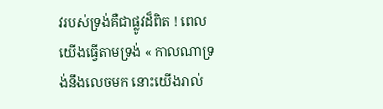វរបស់ទ្រង់គឺជាផ្លូវដ៏ពិត ! ពេលយើងធ្វើតាមទ្រង់ « កាលណាទ្រង់នឹងលេចមក នោះយើងរាល់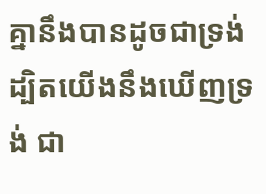គ្នានឹងបានដូចជាទ្រង់ ដ្បិតយើងនឹងឃើញទ្រង់ ជា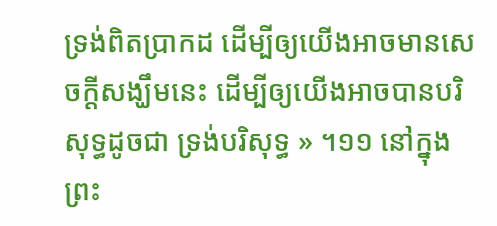ទ្រង់ពិតប្រាកដ ដើម្បីឲ្យយើងអាចមានសេចក្ដីសង្ឃឹមនេះ ដើម្បីឲ្យយើងអាចបានបរិសុទ្ធដូចជា ទ្រង់បរិសុទ្ធ » ។១១ នៅក្នុងព្រះ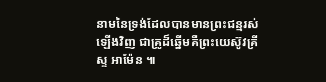នាមនៃទ្រង់ដែលបានមានព្រះជន្មរស់ឡើងវិញ ជាគ្រូដ៏ឆ្នើមគឺព្រះយេស៊ូវគ្រីស្ទ អាម៉ែន ៕